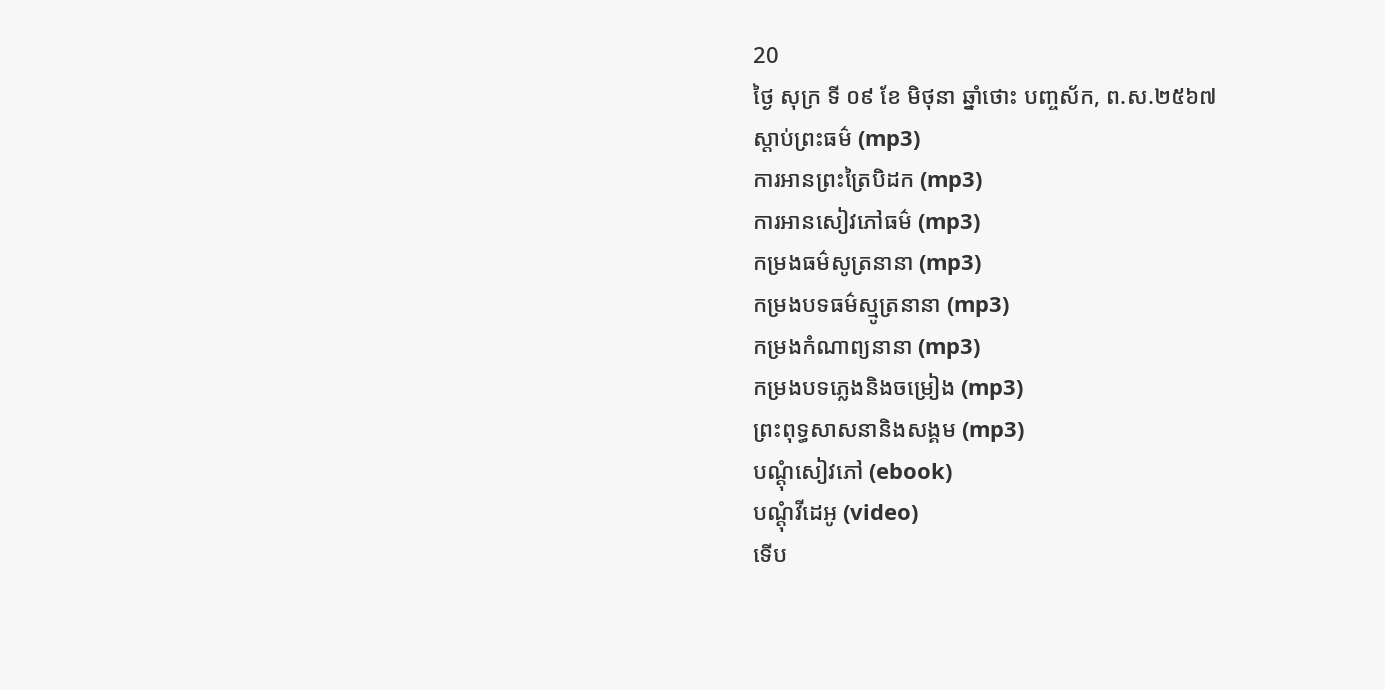20
ថ្ងៃ សុក្រ ទី ០៩ ខែ មិថុនា ឆ្នាំថោះ បញ្ចស័ក, ព.ស.២៥៦៧
ស្តាប់ព្រះធម៌ (mp3)
ការអានព្រះត្រៃបិដក (mp3)
ការអានសៀវភៅធម៌ (mp3)
កម្រងធម៌សូត្រនានា (mp3)
កម្រងបទធម៌ស្មូត្រនានា (mp3)
កម្រងកំណាព្យនានា (mp3)
កម្រងបទភ្លេងនិងចម្រៀង (mp3)
ព្រះពុទ្ធសាសនានិងសង្គម (mp3)
បណ្តុំសៀវភៅ (ebook)
បណ្តុំវីដេអូ (video)
ទើប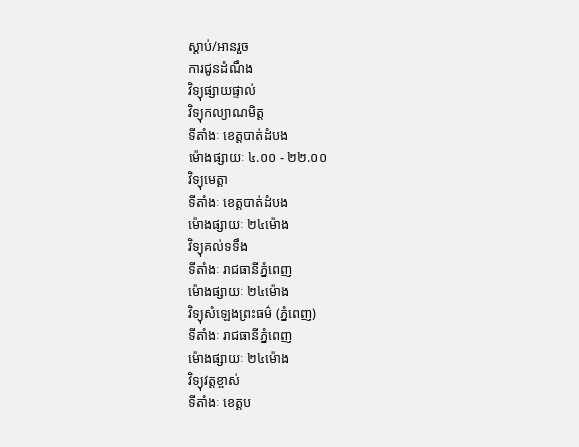ស្តាប់/អានរួច
ការជូនដំណឹង
វិទ្យុផ្សាយផ្ទាល់
វិទ្យុកល្យាណមិត្ត
ទីតាំងៈ ខេត្តបាត់ដំបង
ម៉ោងផ្សាយៈ ៤.០០ - ២២.០០
វិទ្យុមេត្តា
ទីតាំងៈ ខេត្តបាត់ដំបង
ម៉ោងផ្សាយៈ ២៤ម៉ោង
វិទ្យុគល់ទទឹង
ទីតាំងៈ រាជធានីភ្នំពេញ
ម៉ោងផ្សាយៈ ២៤ម៉ោង
វិទ្យុសំឡេងព្រះធម៌ (ភ្នំពេញ)
ទីតាំងៈ រាជធានីភ្នំពេញ
ម៉ោងផ្សាយៈ ២៤ម៉ោង
វិទ្យុវត្តខ្ចាស់
ទីតាំងៈ ខេត្តប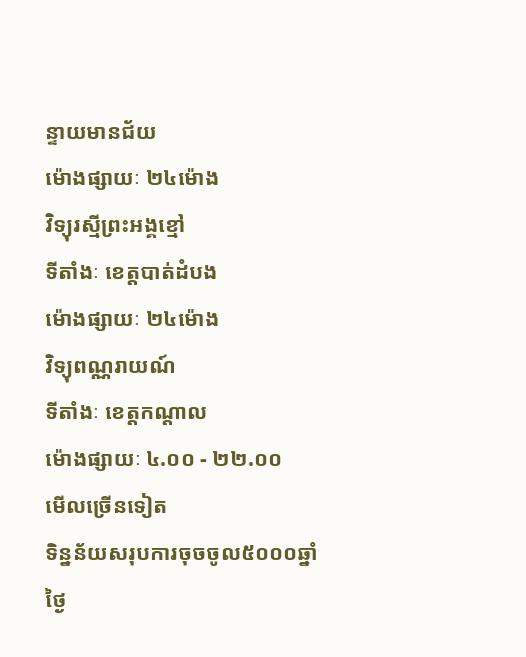ន្ទាយមានជ័យ
ម៉ោងផ្សាយៈ ២៤ម៉ោង
វិទ្យុរស្មីព្រះអង្គខ្មៅ
ទីតាំងៈ ខេត្តបាត់ដំបង
ម៉ោងផ្សាយៈ ២៤ម៉ោង
វិទ្យុពណ្ណរាយណ៍
ទីតាំងៈ ខេត្តកណ្តាល
ម៉ោងផ្សាយៈ ៤.០០ - ២២.០០
មើលច្រើនទៀត
ទិន្នន័យសរុបការចុចចូល៥០០០ឆ្នាំ
ថ្ងៃ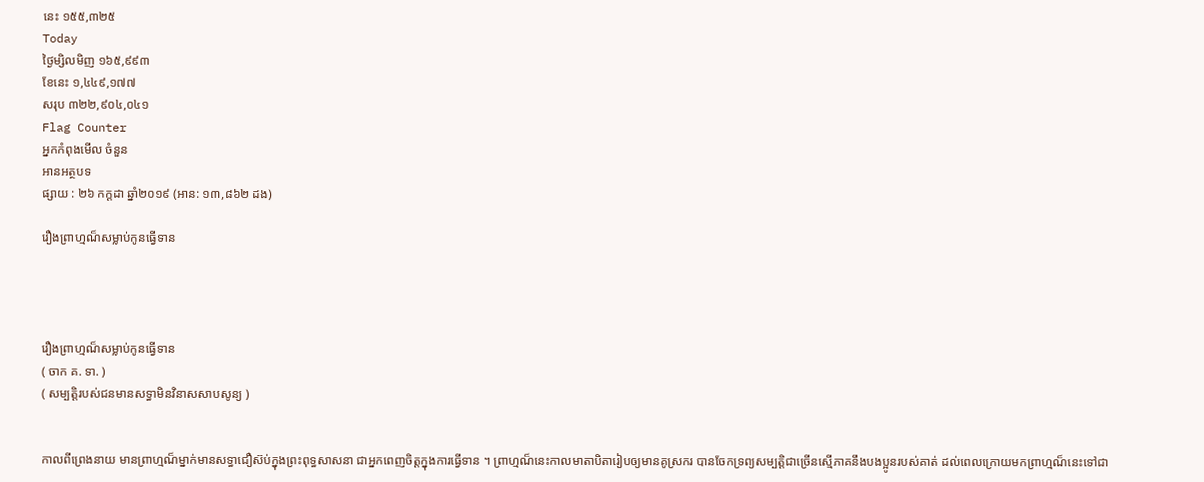នេះ ១៥៥,៣២៥
Today
ថ្ងៃម្សិលមិញ ១៦៥,៩៩៣
ខែនេះ ១,៤៤៩,១៧៧
សរុប ៣២២,៩០៤,០៤១
Flag Counter
អ្នកកំពុងមើល ចំនួន
អានអត្ថបទ
ផ្សាយ : ២៦ កក្តដា ឆ្នាំ២០១៩ (អាន: ១៣,៨៦២ ដង)

រឿងព្រាហ្មណ៏សម្លាប់កូនធ្វើទាន




រឿងព្រាហ្មណ៏សម្លាប់កូនធ្វើទាន
( ចាក គ. ទា. )
( សម្បត្តិរបស់ជនមានសទ្ធាមិនវិនាសសាបសូន្យ )


កាលពីព្រេងនាយ មានព្រាហ្មណ៏ម្នាក់មានសទ្ធាជឿស៊ប់ក្នុងព្រះពុទ្ធសាសនា ជាអ្នកពេញចិត្តក្នុងការធ្វើទាន ។ ព្រាហ្មណ៏នេះកាលមាតាបិតារៀបឲ្យមានគូស្រករ បានចែកទ្រព្យសម្បត្តិជាច្រើនស្មើភាគនឹងបងប្អូនរបស់គាត់ ដល់ពេលក្រោយមកព្រាហ្មណ៏នេះទៅជា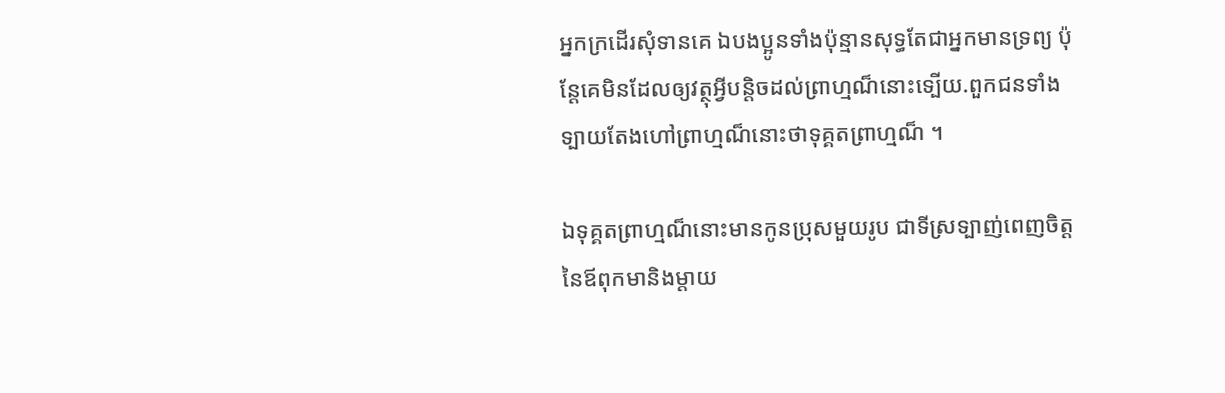អ្នកក្រដើរសុំទានគេ ឯបងប្អូនទាំងប៉ុន្មានសុទ្ធតែជាអ្នកមានទ្រព្យ ប៉ុនែ្តគេមិនដែលឲ្យវត្ថុអ្វីបន្តិចដល់ព្រាហ្មណ៏នោះទ្បើយ.ពួកជនទាំងទ្បាយតែងហៅព្រាហ្មណ៏នោះថាទុគ្គតព្រាហ្មណ៏ ។

ឯទុគ្គតព្រាហ្មណ៏នោះមានកូនប្រុសមួយរូប ជាទីស្រទ្បាញ់ពេញចិត្តនៃឪពុកមានិងម្តាយ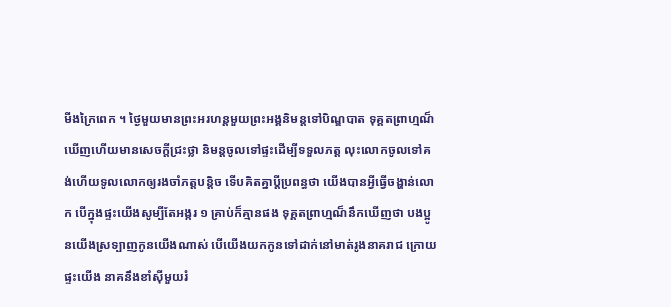មីងក្រៃពេក ។ ថ្ងៃមួយមានព្រះអរហន្តមួយព្រះអង្គនិមន្តទៅបិណ្ឌបាត ទុគ្គតព្រាហ្មណ៏ឃើញហើយមានសេចក្តីជ្រះថ្លា និមន្តចូលទៅផ្ទះដើម្បីទទួលភត្ត លុះលោកចូលទៅគង់ហើយទូលលោកឲ្យរងចាំភត្តបន្តិច ទើបគិតគ្នាប្តីប្រពន្ធថា យើងបានអ្វីធ្វើចង្ហាន់លោក បើក្នុងផ្ទះយើងសូម្បីតែអង្ករ ១ គ្រាប់ក៏គ្មានផង ទុគ្គតព្រាហ្មណ៏នឹកឃើញថា បងប្អូនយើងស្រទ្បាញកូនយើងណាស់ បើយើងយកកូនទៅដាក់នៅមាត់រូងនាគរាជ ក្រោយផ្ទះយើង នាគនឹងខាំស៊ីមួយរំ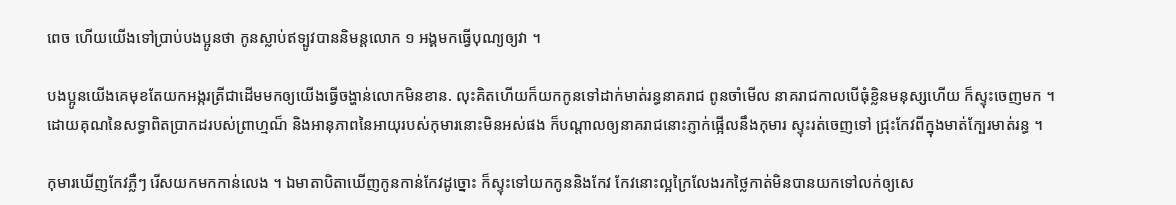ពេច ហើយយើងទៅប្រាប់បងប្អូនថា កូនស្លាប់ឥទ្បូវបាននិមន្តលោក ១ អង្គមកធ្វើបុណ្យឲ្យវា ។

បងប្អូនយើងគេមុខតែយកអង្ករត្រីជាដើមមកឲ្យយើងធ្វើចង្ហាន់លោកមិនខាន. លុះគិតហើយក៏យកកូនទៅដាក់មាត់រន្ធនាគរាជ ពូនចាំមើល នាគរាជកាលបើធុំខ្លិនមនុស្សហើយ ក៏ស្ទុះចេញមក ។ ដោយគុណនៃសទ្ធាពិតប្រាកដរបស់ព្រាហ្មណ៏ និងអានុភាពនៃអាយុរបស់កុមារនោះមិនអស់ផង ក៏បណ្តាលឲ្យនាគរាជនោះភ្ញាក់ផ្អើលនឹងកុមារ ស្ទុះរត់ចេញទៅ ជ្រុះកែវពីក្នុងមាត់ក្បែរមាត់រន្ធ ។

កុមារឃើញកែវភ្លឺៗ រើសយកមកកាន់លេង ។ ឯមាតាបិតាឃើញកូនកាន់កែវដូច្នោះ ក៏ស្ទុះទៅយកកូននិងកែវ កែវនោះល្អក្រៃលែងរកថ្លៃកាត់មិនបានយកទៅលក់ឲ្យសេ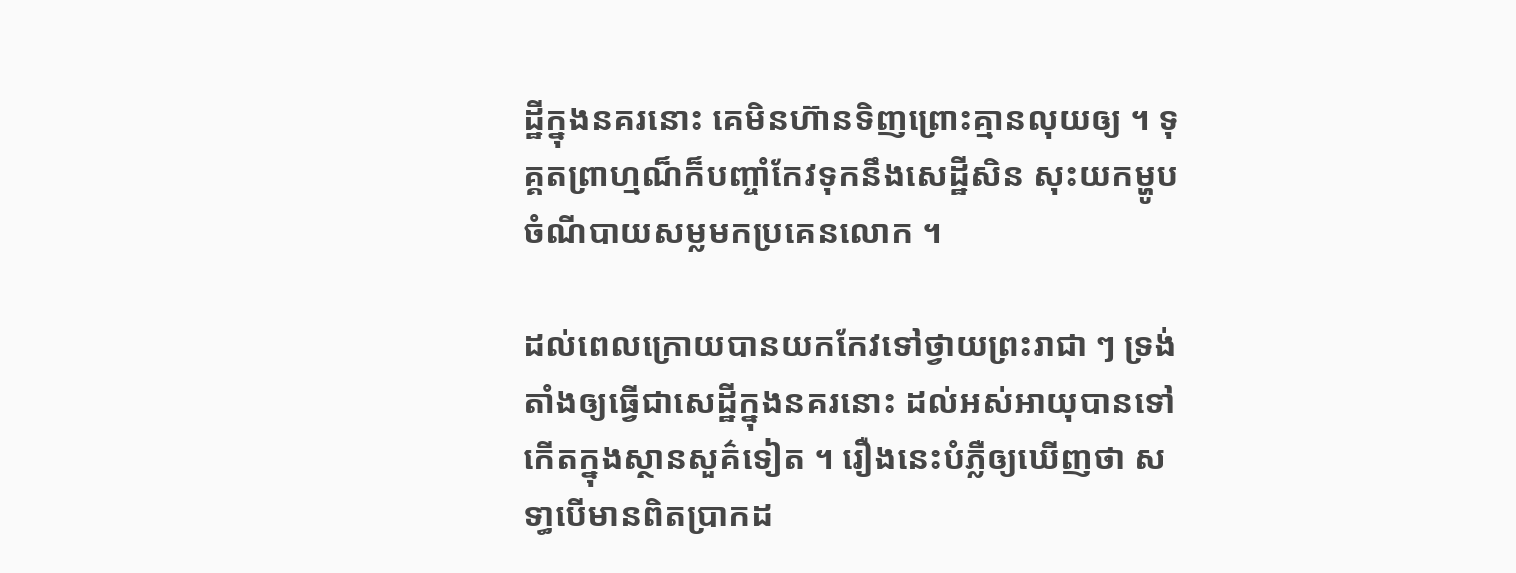ដ្ឋីក្នុងនគរនោះ គេមិនហ៊ានទិញព្រោះគ្មានលុយឲ្យ ។ ទុគ្គតព្រាហ្មណ៏ក៏បញ្ចាំកែវទុកនឹងសេដ្ឋីសិន សុះយកម្ហូបចំណីបាយសម្លមកប្រគេនលោក ។

ដល់ពេលក្រោយបានយកកែវទៅថ្វាយព្រះរាជា ៗ ទ្រង់តាំងឲ្យធ្វើជាសេដ្ឋីក្នុងនគរនោះ ដល់អស់អាយុបានទៅកើតក្នុងស្ថានសួគ៌ទៀត ។ រឿងនេះបំភ្លឺឲ្យឃើញថា សទា្ធបើមានពិតប្រាកដ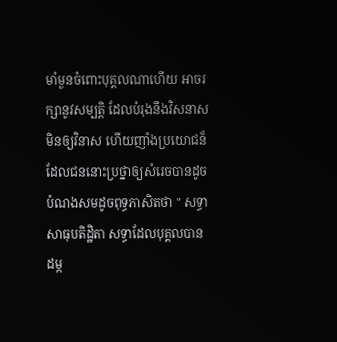មាំមួនចំពោះបុគ្គលណាហើយ អាចរក្សានូវសម្បត្តិ ដែលបំរុងនឹងវិសនាសមិនឲ្យវិនាស ហើយញាំងប្រយោជន៏ដែលជននោះប្រថ្នាឲ្យសំរេចបានដូចបំណងសមដូចពុទ្ធភាសិតថា‍‌ " សទ្ធាសាធុបតិដ្ឋិតា សទ្ធាដែលបុគ្គលបានដម្ក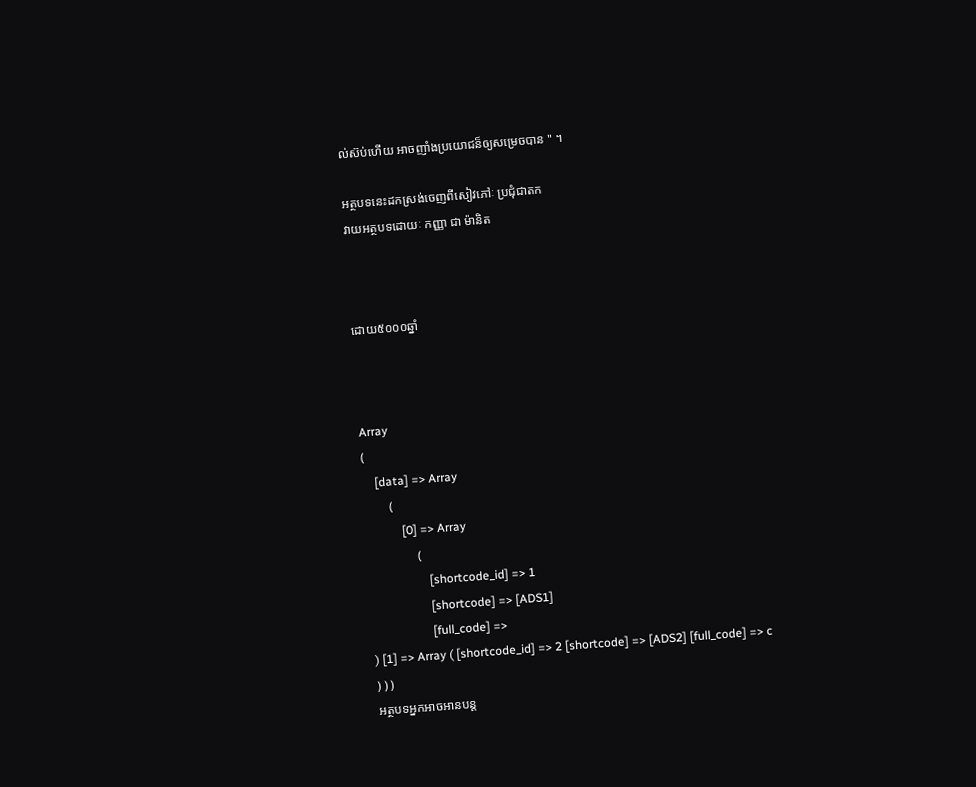ល់ស៊ប់ហើយ អាចញាំងប្រយោជន៏ឲ្យសម្រេចបាន " ។

អត្ថបទនេះដកស្រង់ចេញពីសៀវភៅៈ ប្រជុំជាតក
វាយអត្ថបទដោយៈ កញ្ញា ជា ម៉ានិត



ដោយ៥០០០ឆ្នាំ



Array
(
    [data] => Array
        (
            [0] => Array
                (
                    [shortcode_id] => 1
                    [shortcode] => [ADS1]
                    [full_code] =>
) [1] => Array ( [shortcode_id] => 2 [shortcode] => [ADS2] [full_code] => c ) ) )
អត្ថបទអ្នកអាចអានបន្ត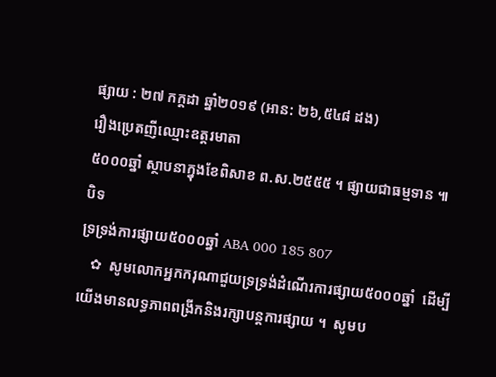ផ្សាយ : ២៧ កក្តដា ឆ្នាំ២០១៩ (អាន: ២៦,៥៤៨ ដង)
រឿងប្រេតញីឈ្មោះឧត្តរមាតា
៥០០០ឆ្នាំ ស្ថាបនាក្នុងខែពិសាខ ព.ស.២៥៥៥ ។ ផ្សាយជាធម្មទាន ៕
បិទ
ទ្រទ្រង់ការផ្សាយ៥០០០ឆ្នាំ ABA 000 185 807
   ✿  សូមលោកអ្នកករុណាជួយទ្រទ្រង់ដំណើរការផ្សាយ៥០០០ឆ្នាំ  ដើម្បីយើងមានលទ្ធភាពពង្រីកនិងរក្សាបន្តការផ្សាយ ។  សូមប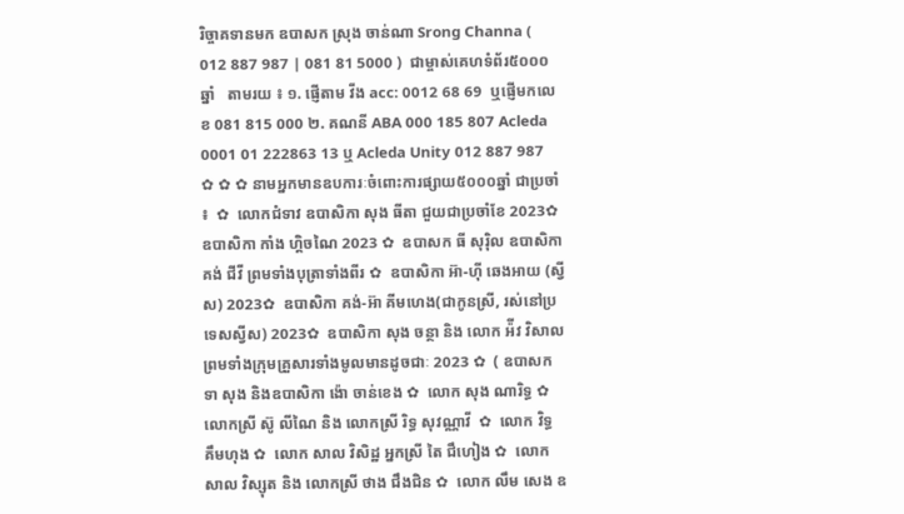រិច្ចាគទានមក ឧបាសក ស្រុង ចាន់ណា Srong Channa ( 012 887 987 | 081 81 5000 )  ជាម្ចាស់គេហទំព័រ៥០០០ឆ្នាំ   តាមរយ ៖ ១. ផ្ញើតាម វីង acc: 0012 68 69  ឬផ្ញើមកលេខ 081 815 000 ២. គណនី ABA 000 185 807 Acleda 0001 01 222863 13 ឬ Acleda Unity 012 887 987   ✿ ✿ ✿ នាមអ្នកមានឧបការៈចំពោះការផ្សាយ៥០០០ឆ្នាំ ជាប្រចាំ ៖  ✿  លោកជំទាវ ឧបាសិកា សុង ធីតា ជួយជាប្រចាំខែ 2023✿  ឧបាសិកា កាំង ហ្គិចណៃ 2023 ✿  ឧបាសក ធី សុរ៉ិល ឧបាសិកា គង់ ជីវី ព្រមទាំងបុត្រាទាំងពីរ ✿  ឧបាសិកា អ៊ា-ហុី ឆេងអាយ (ស្វីស) 2023✿  ឧបាសិកា គង់-អ៊ា គីមហេង(ជាកូនស្រី, រស់នៅប្រទេសស្វីស) 2023✿  ឧបាសិកា សុង ចន្ថា និង លោក អ៉ីវ វិសាល ព្រមទាំងក្រុមគ្រួសារទាំងមូលមានដូចជាៈ 2023 ✿  ( ឧបាសក ទា សុង និងឧបាសិកា ង៉ោ ចាន់ខេង ✿  លោក សុង ណារិទ្ធ ✿  លោកស្រី ស៊ូ លីណៃ និង លោកស្រី រិទ្ធ សុវណ្ណាវី  ✿  លោក វិទ្ធ គឹមហុង ✿  លោក សាល វិសិដ្ឋ អ្នកស្រី តៃ ជឹហៀង ✿  លោក សាល វិស្សុត និង លោកស្រី ថាង ជឹងជិន ✿  លោក លឹម សេង ឧ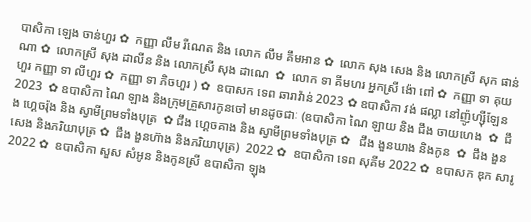បាសិកា ឡេង ចាន់ហួរ ✿  កញ្ញា លឹម រីណេត និង លោក លឹម គឹមអាន ✿  លោក សុង សេង និង លោកស្រី សុក ផាន់ណា ✿  លោកស្រី សុង ដាលីន និង លោកស្រី សុង ដាណេ  ✿  លោក ទា គីមហរ អ្នកស្រី ង៉ោ ពៅ ✿  កញ្ញា ទា គុយហួរ កញ្ញា ទា លីហួរ ✿  កញ្ញា ទា ភិចហួរ ) ✿  ឧបាសក ទេព ឆារាវ៉ាន់ 2023 ✿ ឧបាសិកា វង់ ផល្លា នៅញ៉ូហ្ស៊ីឡែន 2023  ✿ ឧបាសិកា ណៃ ឡាង និងក្រុមគ្រួសារកូនចៅ មានដូចជាៈ (ឧបាសិកា ណៃ ឡាយ និង ជឹង ចាយហេង  ✿  ជឹង ហ្គេចរ៉ុង និង ស្វាមីព្រមទាំងបុត្រ  ✿ ជឹង ហ្គេចគាង និង ស្វាមីព្រមទាំងបុត្រ ✿   ជឹង ងួនឃាង និងកូន  ✿  ជឹង ងួនសេង និងភរិយាបុត្រ ✿  ជឹង ងួនហ៊ាង និងភរិយាបុត្រ)  2022 ✿  ឧបាសិកា ទេព សុគីម 2022 ✿  ឧបាសក ឌុក សារូ 2022 ✿  ឧបាសិកា សួស សំអូន និងកូនស្រី ឧបាសិកា ឡុង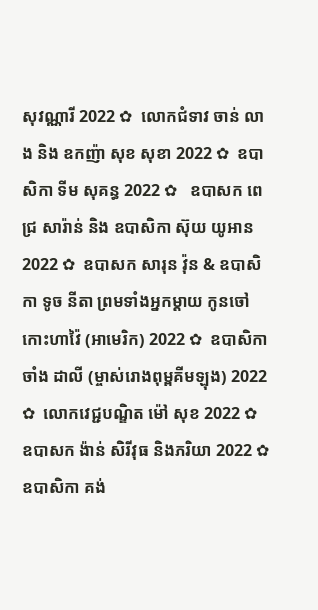សុវណ្ណារី 2022 ✿  លោកជំទាវ ចាន់ លាង និង ឧកញ៉ា សុខ សុខា 2022 ✿  ឧបាសិកា ទីម សុគន្ធ 2022 ✿   ឧបាសក ពេជ្រ សារ៉ាន់ និង ឧបាសិកា ស៊ុយ យូអាន 2022 ✿  ឧបាសក សារុន វ៉ុន & ឧបាសិកា ទូច នីតា ព្រមទាំងអ្នកម្តាយ កូនចៅ កោះហាវ៉ៃ (អាមេរិក) 2022 ✿  ឧបាសិកា ចាំង ដាលី (ម្ចាស់រោងពុម្ពគីមឡុង) 2022 ✿  លោកវេជ្ជបណ្ឌិត ម៉ៅ សុខ 2022 ✿  ឧបាសក ង៉ាន់ សិរីវុធ និងភរិយា 2022 ✿  ឧបាសិកា គង់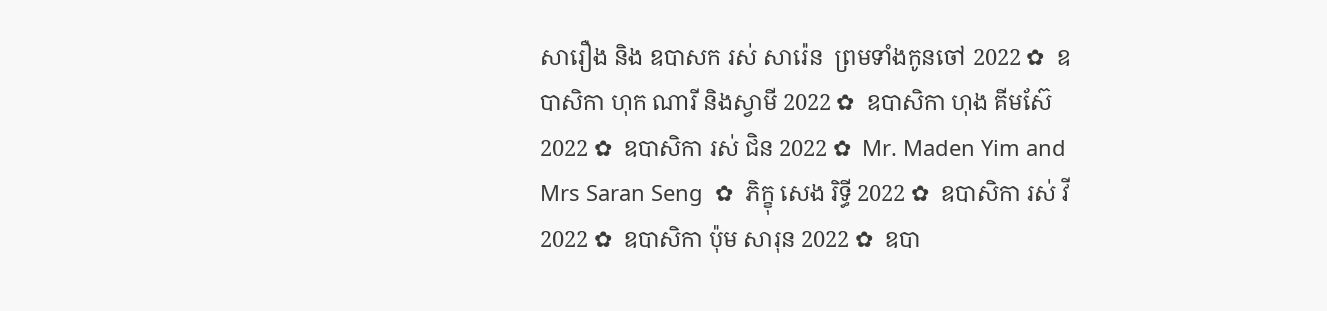សារឿង និង ឧបាសក រស់ សារ៉េន  ព្រមទាំងកូនចៅ 2022 ✿  ឧបាសិកា ហុក ណារី និងស្វាមី 2022 ✿  ឧបាសិកា ហុង គីមស៊ែ 2022 ✿  ឧបាសិកា រស់ ជិន 2022 ✿  Mr. Maden Yim and Mrs Saran Seng  ✿  ភិក្ខុ សេង រិទ្ធី 2022 ✿  ឧបាសិកា រស់ វី 2022 ✿  ឧបាសិកា ប៉ុម សារុន 2022 ✿  ឧបា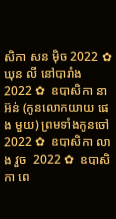សិកា សន ម៉ិច 2022 ✿  ឃុន លី នៅបារាំង 2022 ✿  ឧបាសិកា នា អ៊ន់ (កូនលោកយាយ ផេង មួយ) ព្រមទាំងកូនចៅ 2022 ✿  ឧបាសិកា លាង វួច  2022 ✿  ឧបាសិកា ពេ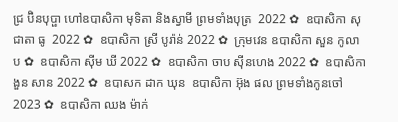ជ្រ ប៊ិនបុប្ផា ហៅឧបាសិកា មុទិតា និងស្វាមី ព្រមទាំងបុត្រ  2022 ✿  ឧបាសិកា សុជាតា ធូ  2022 ✿  ឧបាសិកា ស្រី បូរ៉ាន់ 2022 ✿  ក្រុមវេន ឧបាសិកា សួន កូលាប ✿  ឧបាសិកា ស៊ីម ឃី 2022 ✿  ឧបាសិកា ចាប ស៊ីនហេង 2022 ✿  ឧបាសិកា ងួន សាន 2022 ✿  ឧបាសក ដាក ឃុន  ឧបាសិកា អ៊ុង ផល ព្រមទាំងកូនចៅ 2023 ✿  ឧបាសិកា ឈង ម៉ាក់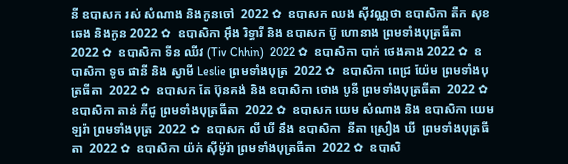នី ឧបាសក រស់ សំណាង និងកូនចៅ  2022 ✿  ឧបាសក ឈង សុីវណ្ណថា ឧបាសិកា តឺក សុខឆេង និងកូន 2022 ✿  ឧបាសិកា អុឹង រិទ្ធារី និង ឧបាសក ប៊ូ ហោនាង ព្រមទាំងបុត្រធីតា  2022 ✿  ឧបាសិកា ទីន ឈីវ (Tiv Chhin)  2022 ✿  ឧបាសិកា បាក់ ថេងគាង 2022 ✿  ឧបាសិកា ទូច ផានី និង ស្វាមី Leslie ព្រមទាំងបុត្រ  2022 ✿  ឧបាសិកា ពេជ្រ យ៉ែម ព្រមទាំងបុត្រធីតា  2022 ✿  ឧបាសក តែ ប៊ុនគង់ និង ឧបាសិកា ថោង បូនី ព្រមទាំងបុត្រធីតា  2022 ✿  ឧបាសិកា តាន់ ភីជូ ព្រមទាំងបុត្រធីតា  2022 ✿  ឧបាសក យេម សំណាង និង ឧបាសិកា យេម ឡរ៉ា ព្រមទាំងបុត្រ  2022 ✿  ឧបាសក លី ឃី នឹង ឧបាសិកា  នីតា ស្រឿង ឃី  ព្រមទាំងបុត្រធីតា  2022 ✿  ឧបាសិកា យ៉ក់ សុីម៉ូរ៉ា ព្រមទាំងបុត្រធីតា  2022 ✿  ឧបាសិ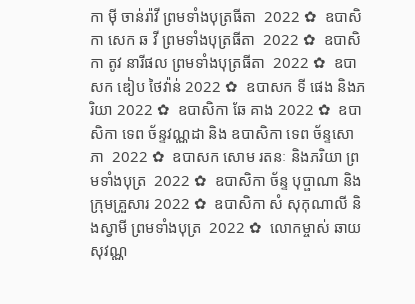កា មុី ចាន់រ៉ាវី ព្រមទាំងបុត្រធីតា  2022 ✿  ឧបាសិកា សេក ឆ វី ព្រមទាំងបុត្រធីតា  2022 ✿  ឧបាសិកា តូវ នារីផល ព្រមទាំងបុត្រធីតា  2022 ✿  ឧបាសក ឌៀប ថៃវ៉ាន់ 2022 ✿  ឧបាសក ទី ផេង និងភរិយា 2022 ✿  ឧបាសិកា ឆែ គាង 2022 ✿  ឧបាសិកា ទេព ច័ន្ទវណ្ណដា និង ឧបាសិកា ទេព ច័ន្ទសោភា  2022 ✿  ឧបាសក សោម រតនៈ និងភរិយា ព្រមទាំងបុត្រ  2022 ✿  ឧបាសិកា ច័ន្ទ បុប្ផាណា និងក្រុមគ្រួសារ 2022 ✿  ឧបាសិកា សំ សុកុណាលី និងស្វាមី ព្រមទាំងបុត្រ  2022 ✿  លោកម្ចាស់ ឆាយ សុវណ្ណ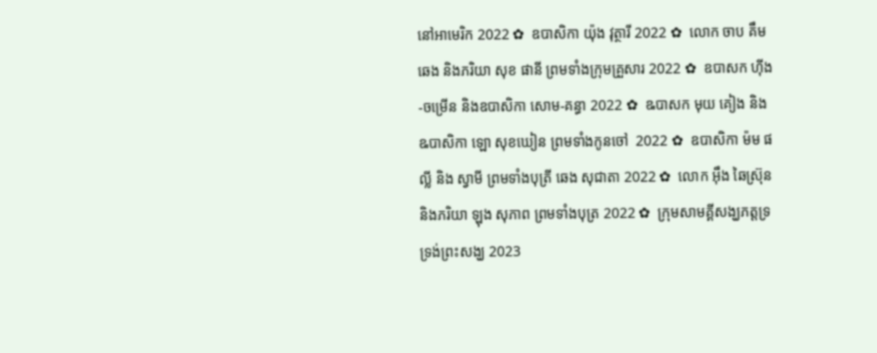នៅអាមេរិក 2022 ✿  ឧបាសិកា យ៉ុង វុត្ថារី 2022 ✿  លោក ចាប គឹមឆេង និងភរិយា សុខ ផានី ព្រមទាំងក្រុមគ្រួសារ 2022 ✿  ឧបាសក ហ៊ីង-ចម្រើន និងឧបាសិកា សោម-គន្ធា 2022 ✿  ឩបាសក មុយ គៀង និង ឩបាសិកា ឡោ សុខឃៀន ព្រមទាំងកូនចៅ  2022 ✿  ឧបាសិកា ម៉ម ផល្លី និង ស្វាមី ព្រមទាំងបុត្រី ឆេង សុជាតា 2022 ✿  លោក អ៊ឹង ឆៃស្រ៊ុន និងភរិយា ឡុង សុភាព ព្រមទាំងបុត្រ 2022 ✿  ក្រុមសាមគ្គីសង្ឃភត្តទ្រទ្រង់ព្រះសង្ឃ 2023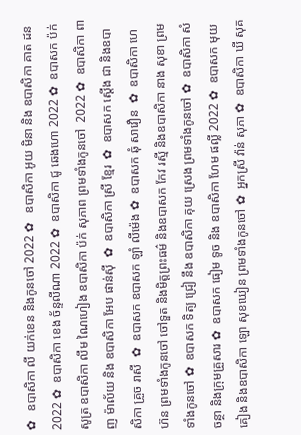✿   ឧបាសិកា លី យក់ខេន និងកូនចៅ 2022 ✿   ឧបាសិកា អូយ មិនា និង ឧបាសិកា គាត ដន 2022 ✿  ឧបាសិកា ខេង ច័ន្ទលីណា 2022 ✿  ឧបាសិកា ជូ ឆេងហោ 2022 ✿  ឧបាសក ប៉ក់ សូត្រ ឧបាសិកា លឹម ណៃហៀង ឧបាសិកា ប៉ក់ សុភាព ព្រមទាំងកូនចៅ  2022 ✿  ឧបាសិកា ពាញ ម៉ាល័យ និង ឧបាសិកា អែប ផាន់ស៊ី  ✿  ឧបាសិកា ស្រី ខ្មែរ  ✿  ឧបាសក ស្តើង ជា និងឧបាសិកា គ្រួច រាសី  ✿  ឧបាសក ឧបាសក ឡាំ លីម៉េង ✿  ឧបាសក ឆុំ សាវឿន  ✿  ឧបាសិកា ហេ ហ៊ន ព្រមទាំងកូនចៅ ចៅទួត និងមិត្តព្រះធម៌ និងឧបាសក កែវ រស្មី និងឧបាសិកា នាង សុខា ព្រមទាំងកូនចៅ ✿  ឧបាសក ទិត្យ ជ្រៀ នឹង ឧបាសិកា គុយ ស្រេង ព្រមទាំងកូនចៅ ✿  ឧបាសិកា សំ ចន្ថា និងក្រុមគ្រួសារ ✿  ឧបាសក ធៀម ទូច និង ឧបាសិកា ហែម ផល្លី 2022 ✿  ឧបាសក មុយ គៀង និងឧបាសិកា ឡោ សុខឃៀន ព្រមទាំងកូនចៅ ✿  អ្នកស្រី វ៉ាន់ សុភា ✿  ឧបាសិកា ឃី សុគ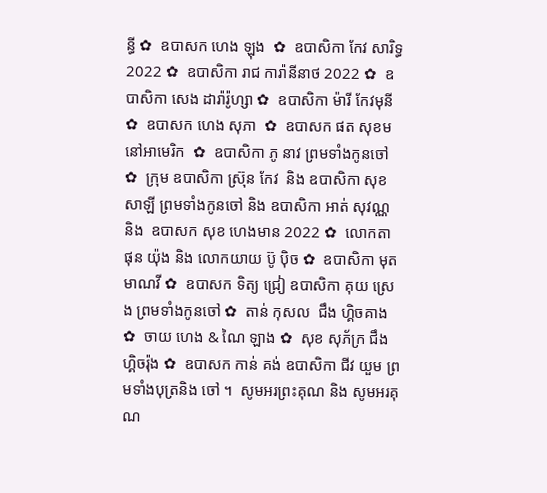ន្ធី ✿  ឧបាសក ហេង ឡុង  ✿  ឧបាសិកា កែវ សារិទ្ធ 2022 ✿  ឧបាសិកា រាជ ការ៉ានីនាថ 2022 ✿  ឧបាសិកា សេង ដារ៉ារ៉ូហ្សា ✿  ឧបាសិកា ម៉ារី កែវមុនី ✿  ឧបាសក ហេង សុភា  ✿  ឧបាសក ផត សុខម នៅអាមេរិក  ✿  ឧបាសិកា ភូ នាវ ព្រមទាំងកូនចៅ ✿  ក្រុម ឧបាសិកា ស្រ៊ុន កែវ  និង ឧបាសិកា សុខ សាឡី ព្រមទាំងកូនចៅ និង ឧបាសិកា អាត់ សុវណ្ណ និង  ឧបាសក សុខ ហេងមាន 2022 ✿  លោកតា ផុន យ៉ុង និង លោកយាយ ប៊ូ ប៉ិច ✿  ឧបាសិកា មុត មាណវី ✿  ឧបាសក ទិត្យ ជ្រៀ ឧបាសិកា គុយ ស្រេង ព្រមទាំងកូនចៅ ✿  តាន់ កុសល  ជឹង ហ្គិចគាង ✿  ចាយ ហេង & ណៃ ឡាង ✿  សុខ សុភ័ក្រ ជឹង ហ្គិចរ៉ុង ✿  ឧបាសក កាន់ គង់ ឧបាសិកា ជីវ យួម ព្រមទាំងបុត្រនិង ចៅ ។  សូមអរព្រះគុណ និង សូមអរគុណ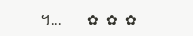។...       ✿  ✿  ✿